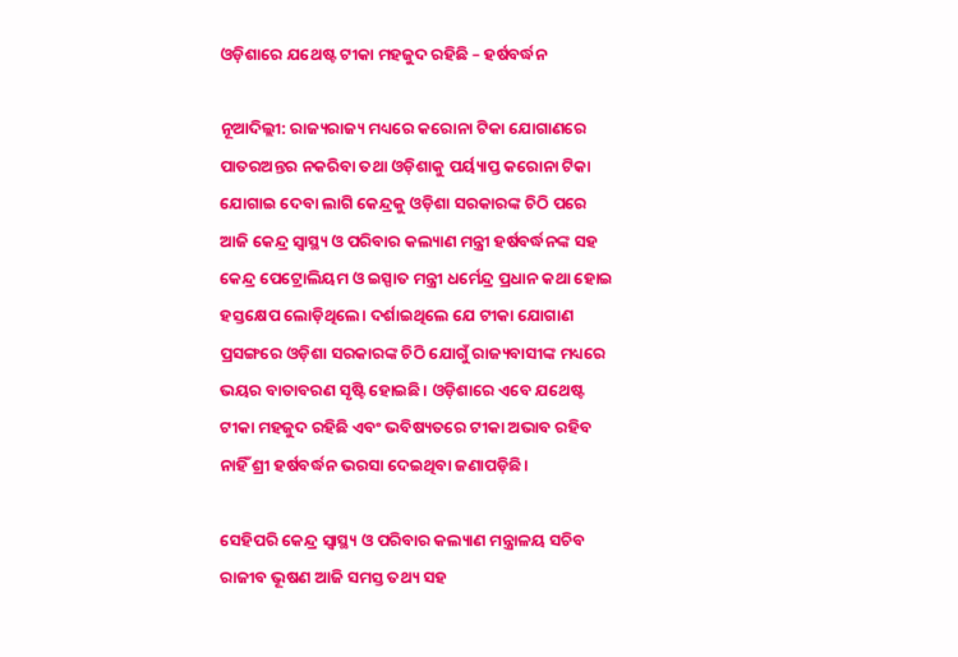ଓଡ଼ିଶାରେ ଯଥେଷ୍ଟ ଟୀକା ମହଜୁଦ ରହିଛି – ହର୍ଷବର୍ଦ୍ଧନ

ନୂଆଦିଲ୍ଲୀ: ରାଜ୍ୟରାଜ୍ୟ ମଧ୍ୟରେ କରୋନା ଟିକା ଯୋଗାଣରେ ପାତରଅନ୍ତର ନକରିବା ତଥା ଓଡ଼ିଶାକୁ ପର୍ୟ୍ୟାପ୍ତ କରୋନା ଟିକା ଯୋଗାଇ ଦେବା ଲାଗି କେନ୍ଦ୍ରକୁ ଓଡ଼ିଶା ସରକାରଙ୍କ ଚିଠି ପରେ ଆଜି କେନ୍ଦ୍ର ସ୍ୱାସ୍ଥ୍ୟ ଓ ପରିବାର କଲ୍ୟାଣ ମନ୍ତ୍ରୀ ହର୍ଷବର୍ଦ୍ଧନଙ୍କ ସହ କେନ୍ଦ୍ର ପେଟ୍ରୋଲିୟମ ଓ ଇସ୍ପାତ ମନ୍ତ୍ରୀ ଧର୍ମେନ୍ଦ୍ର ପ୍ରଧାନ କଥା ହୋଇ ହସ୍ତକ୍ଷେପ ଲୋଡ଼ିଥିଲେ। ଦର୍ଶାଇଥିଲେ ଯେ ଟୀକା ଯୋଗାଣ ପ୍ରସଙ୍ଗରେ ଓଡ଼ିଶା ସରକାରଙ୍କ ଚିଠି ଯୋଗୁଁ ରାଜ୍ୟବାସୀଙ୍କ ମଧ୍ୟରେ ଭୟର ବାତାବରଣ ସୃଷ୍ଟି ହୋଇଛି। ଓଡ଼ିଶାରେ ଏବେ ଯଥେଷ୍ଟ ଟୀକା ମହଜୁଦ ରହିଛି ଏବଂ ଭବିଷ୍ୟତରେ ଟୀକା ଅଭାବ ରହିବ ନାହିଁ ଶ୍ରୀ ହର୍ଷବର୍ଦ୍ଧନ ଭରସା ଦେଇଥିବା ଜଣାପଡ଼ିଛି।

ସେହିପରି କେନ୍ଦ୍ର ସ୍ୱାସ୍ଥ୍ୟ ଓ ପରିବାର କଲ୍ୟାଣ ମନ୍ତ୍ରାଳୟ ସଚିବ ରାଜୀବ ଭୂଷଣ ଆଜି ସମସ୍ତ ତଥ୍ୟ ସହ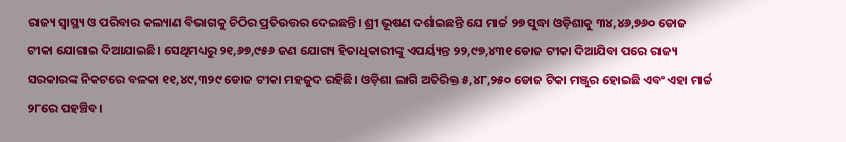ରାଜ୍ୟ ସ୍ୱାସ୍ଥ୍ୟ ଓ ପରିବାର କଲ୍ୟାଣ ବିଭାଗକୁ ଚିଠିର ପ୍ରତିଉତ୍ତର ଦେଇଛନ୍ତି। ଶ୍ରୀ ଭୂଷଣ ଦର୍ଶାଇଛନ୍ତି ଯେ ମାର୍ଚ୍ଚ ୨୭ ସୁଦ୍ଧା ଓଡ଼ିଶାକୁ ୩୪,୪୬,୭୬୦ ଡୋଜ ଟୀକା ଯୋଗାଇ ଦିଆଯାଇଛି। ସେଥିମଧ୍ୟରୁ ୨୧,୬୭,୯୫୬ ଜଣ ଯୋଗ୍ୟ ହିତାଧିକାରୀଙ୍କୁ ଏପର୍ୟ୍ୟନ୍ତ ୨୨,୯୭,୪୩୧ ଡୋଜ ଟୀକା ଦିଆଯିବା ପରେ ରାଜ୍ୟ ସରକାରଙ୍କ ନିକଟରେ ବଳକା ୧୧,୪୯,୩୨୯ ଡୋଜ ଟୀକା ମହଜୁଦ ରହିଛି। ଓଡ଼ିଶା ଲାଗି ଅତିରିକ୍ତ ୫,୪୮,୨୫୦ ଡୋଜ ଟିକା ମଞ୍ଜୁର ହୋଇଛି ଏବଂ ଏହା ମାର୍ଚ୍ଚ ୨୮ରେ ପହଞ୍ଚିବ।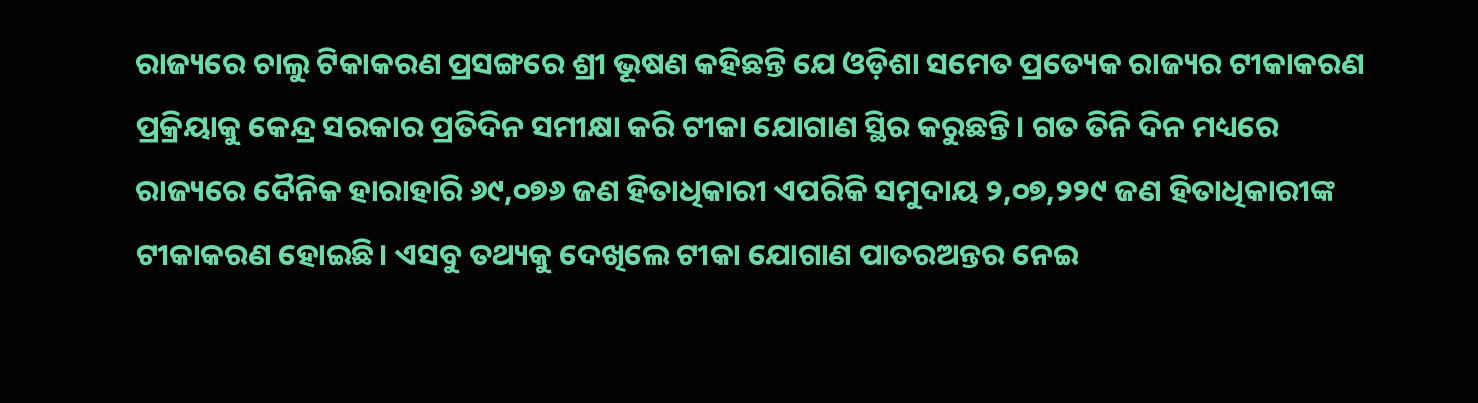ରାଜ୍ୟରେ ଚାଲୁ ଟିକାକରଣ ପ୍ରସଙ୍ଗରେ ଶ୍ରୀ ଭୂଷଣ କହିଛନ୍ତି ଯେ ଓଡ଼ିଶା ସମେତ ପ୍ରତ୍ୟେକ ରାଜ୍ୟର ଟୀକାକରଣ ପ୍ରକ୍ରିୟାକୁ କେନ୍ଦ୍ର ସରକାର ପ୍ରତିଦିନ ସମୀକ୍ଷା କରି ଟୀକା ଯୋଗାଣ ସ୍ଥିର କରୁଛନ୍ତି। ଗତ ତିନି ଦିନ ମଧ୍ୟରେ ରାଜ୍ୟରେ ଦୈନିକ ହାରାହାରି ୬୯,୦୭୬ ଜଣ ହିତାଧିକାରୀ ଏପରିକି ସମୁଦାୟ ୨,୦୭,୨୨୯ ଜଣ ହିତାଧିକାରୀଙ୍କ ଟୀକାକରଣ ହୋଇଛି। ଏସବୁ ତଥ୍ୟକୁ ଦେଖିଲେ ଟୀକା ଯୋଗାଣ ପାତରଅନ୍ତର ନେଇ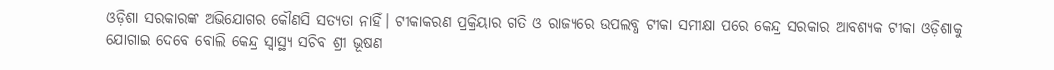ଓଡ଼ିଶା ସରକାରଙ୍କ ଅଭିଯୋଗର କୌଣସି ସତ୍ୟତା ନାହିଁ। ଟୀକାକରଣ ପ୍ରକ୍ରିୟାର ଗତି ଓ ରାଜ୍ୟରେ ଉପଲବ୍ଧ ଟୀକା ସମୀକ୍ଷା ପରେ କେନ୍ଦ୍ର ସରକାର ଆବଶ୍ୟକ ଟୀକା ଓଡ଼ିଶାକୁ ଯୋଗାଇ ଦେବେ ବୋଲି କେନ୍ଦ୍ର ସ୍ୱାସ୍ଥ୍ୟ ସଚିବ ଶ୍ରୀ ଭୂଷଣ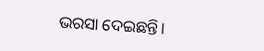ଭରସା ଦେଇଛନ୍ତି।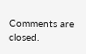Comments are closed.